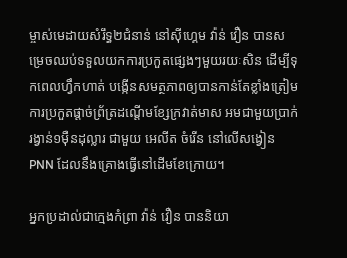ម្ចាស់មេដាយសំរឹទ្ធ២ជំនាន់ នៅស៊ីហ្គេម វ៉ាន់ វឿន បានសម្រេចឈប់ទទួលយកការប្រកួតផ្សេងៗមួយរយៈសិន ដើម្បីទុកពេលហ្វឹកហាត់ បង្កើនសមត្ថភាពឲ្យបានកាន់តែខ្លាំងត្រៀមការប្រកួតផ្តាច់ព្រ័ត្រដណ្តើមខ្សែក្រវាត់មាស អមជាមួយប្រាក់រង្វាន់១ម៉ឺនដុល្លារ ជាមួយ អេលីត ចំរើន នៅលើសង្វៀន PNN ដែលនឹងគ្រោងធ្វើនៅដើមខែក្រោយ។

អ្នកប្រដាល់ជាក្មេងកំព្រា វ៉ាន់ វឿន បាននិយា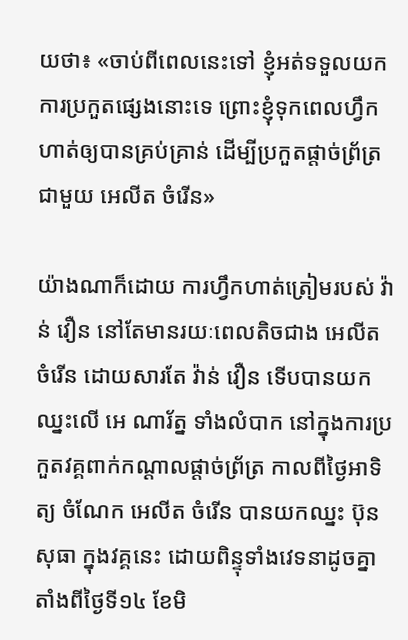យថា៖ «ចាប់ពីពេលនេះទៅ ខ្ញុំអត់ទទួលយកការប្រកួតផ្សេងនោះទេ ព្រោះខ្ញុំទុកពេលហ្វឹកហាត់ឲ្យបានគ្រប់គ្រាន់ ដើម្បីប្រកួតផ្តាច់ព្រ័ត្រជាមួយ អេលីត ចំរើន»

យ៉ាងណាក៏ដោយ ការហ្វឹកហាត់ត្រៀមរបស់ វ៉ាន់ វឿន នៅតែមានរយៈពេលតិចជាង អេលីត ចំរើន ដោយសារតែ វ៉ាន់ វឿន ទើបបានយកឈ្នះលើ អេ ណារ័ត្ន ទាំងលំបាក នៅក្នុងការប្រកួតវគ្គពាក់កណ្តាលផ្តាច់ព្រ័ត្រ កាលពីថ្ងៃអាទិត្យ ចំណែក អេលីត ចំរើន បានយកឈ្នះ ប៊ុន សុធា ក្នុងវគ្គនេះ ដោយពិន្ទុទាំងវេទនាដូចគ្នា តាំងពីថ្ងៃទី១៤ ខែមិ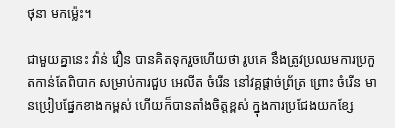ថុនា មកម្ល៉េះ។

ជាមួយគ្នានេះ វ៉ាន់ វឿន បានគិតទុករួចហើយថា រូបគេ នឹងត្រូវប្រឈមការប្រកួតកាន់តែពិបាក សម្រាប់ការជួប អេលីត ចំរើន នៅវគ្គផ្តាច់ព្រ័ត្រ ព្រោះ ចំរើន មានប្រៀបផ្នែកខាងកម្ពស់ ហើយក៏បានតាំងចិត្តខ្ពស់ ក្នុងការប្រជែងយកខ្សែ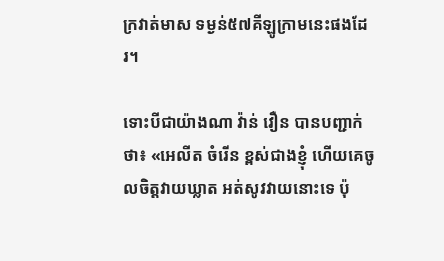ក្រវាត់មាស ទម្ងន់៥៧គីឡូក្រាមនេះផងដែរ។

ទោះបីជាយ៉ាងណា វ៉ាន់ វឿន បានបញ្ជាក់ថា៖ «អេលីត ចំរើន ខ្ពស់ជាងខ្ញុំ ហើយគេចូលចិត្តវាយឃ្លាត អត់សូវវាយនោះទេ ប៉ុ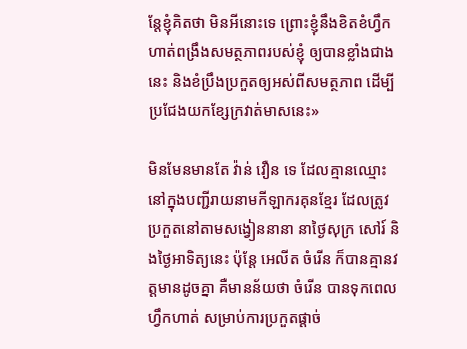ន្តែខ្ញុំគិតថា មិនអីនោះទេ ព្រោះខ្ញុំនឹងខិតខំហ្វឹកហាត់ពង្រឹងសមត្ថភាពរបស់ខ្ញុំ ឲ្យបានខ្លាំងជាងនេះ និងខំប្រឹងប្រកួតឲ្យអស់ពីសមត្ថភាព ដើម្បីប្រជែងយកខ្សែក្រវាត់មាសនេះ»

មិនមែនមានតែ វ៉ាន់ វឿន ទេ ដែលគ្មានឈ្មោះ នៅក្នុងបញ្ជីរាយនាមកីឡាករគុនខ្មែរ ដែលត្រូវប្រកួតនៅតាមសង្វៀននានា នាថ្ងៃសុក្រ សៅរ៍ និងថ្ងៃអាទិត្យនេះ ប៉ុន្តែ អេលីត ចំរើន ក៏បានគ្មានវត្តមានដូចគ្នា គឺមានន័យថា ចំរើន បានទុកពេលហ្វឹកហាត់ សម្រាប់ការប្រកួតផ្តាច់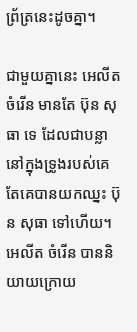ព្រ័ត្រនេះដូចគ្នា។

ជាមួយគ្នានេះ អេលីត ចំរើន មានតែ ប៊ុន សុធា ទេ ដែលជាបន្លានៅក្នុងទ្រូងរបស់គេ តែគេបានយកឈ្នះ ប៊ុន សុធា ទៅហើយ។ អេលីត ចំរើន បាននិយាយក្រោយ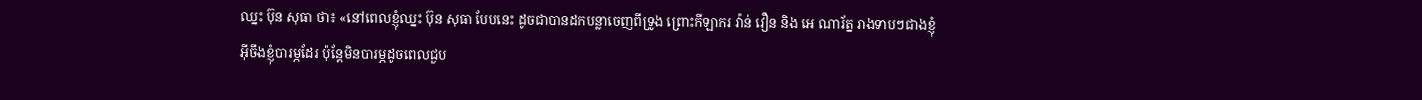ឈ្នះ ប៊ុន សុធា ថា៖ «នៅពេលខ្ញុំឈ្នះ ប៊ុន សុធា បែបនេះ ដូចជាបានដកបន្លាចេញពីទ្រូង ព្រោះកីឡាករ វ៉ាន់ វឿន និង អេ ណារ័ត្ន រាងទាបៗជាងខ្ញុំ អ៊ីចឹងខ្ញុំបារម្ភដែរ ប៉ុន្តែមិនបារម្ភដូចពេលជួប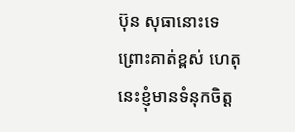ប៊ុន សុធានោះទេ ព្រោះគាត់ខ្ពស់ ហេតុនេះខ្ញុំមានទំនុកចិត្ត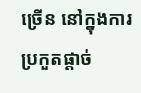ច្រើន នៅក្នុងការប្រកួតផ្តាច់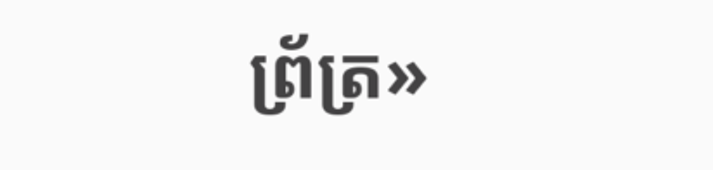ព្រ័ត្រ»